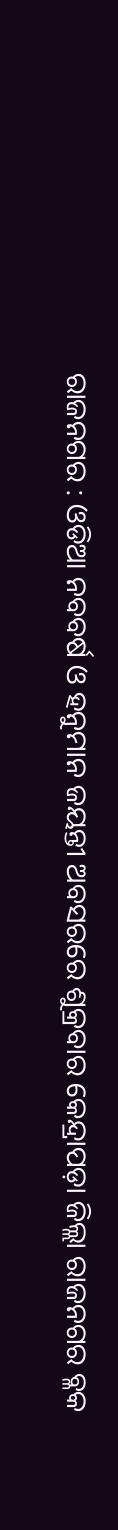ରାଜନଗର : ଓଡିଆ ନବବର୍ଷ ଓ ହନୁମାନ ଜୟନ୍ତୀ ଅବସରରେ ଶୁକ୍ରବାର କେନ୍ଦ୍ରାପଡ଼ା ଜିଲ୍ଲା ରାଜନଗର ବ୍ଳକ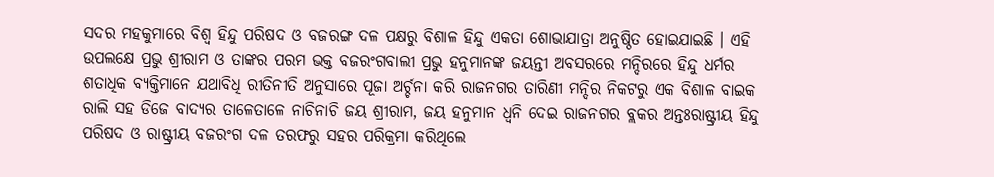ସଦର ମହକୁମାରେ ବିଶ୍ୱ ହିନ୍ଦୁ ପରିଷଦ ଓ ବଜରଙ୍ଗ ଦଳ ପକ୍ଷରୁ ବିଶାଳ ହିନ୍ଦୁ ଏକତା ଶୋଭାଯାତ୍ରା ଅନୁଷ୍ଠିତ ହୋଇଯାଇଛି । ଏହି ଉପଲକ୍ଷେ ପ୍ରଭୁ ଶ୍ରୀରାମ ଓ ତାଙ୍କର ପରମ ଭକ୍ତ ବଜରଂଗବାଲୀ ପ୍ରଭୁ ହନୁମାନଙ୍କ ଜୟନ୍ତୀ ଅବସରରେ ମନ୍ଦିରରେ ହିନ୍ଦୁ ଧର୍ମର ଶତାଧିକ ବ୍ୟକ୍ତିମାନେ ଯଥାବିଧି ରୀତିନୀତି ଅନୁସାରେ ପୂଜା ଅର୍ଚ୍ଚନା କରି ରାଜନଗର ତାରିଣୀ ମନ୍ଦିର ନିକଟରୁ ଏକ ବିଶାଳ ବାଇକ ରାଲି ସହ ଡିଜେ ବାଦ୍ୟର ତାଳେତାଳେ ନାଚିନାଚି ଜୟ ଶ୍ରୀରାମ, ଜୟ ହନୁମାନ ଧ୍ୱନି ଦେଇ ରାଜନଗର ବ୍ଲକର ଅନ୍ତଃରାଷ୍ଟ୍ରୀୟ ହିନ୍ଦୁ ପରିଷଦ ଓ ରାଷ୍ଟ୍ରୀୟ ବଜରଂଗ ଦଳ ତରଫରୁ ସହର ପରିକ୍ରମା କରିଥିଲେ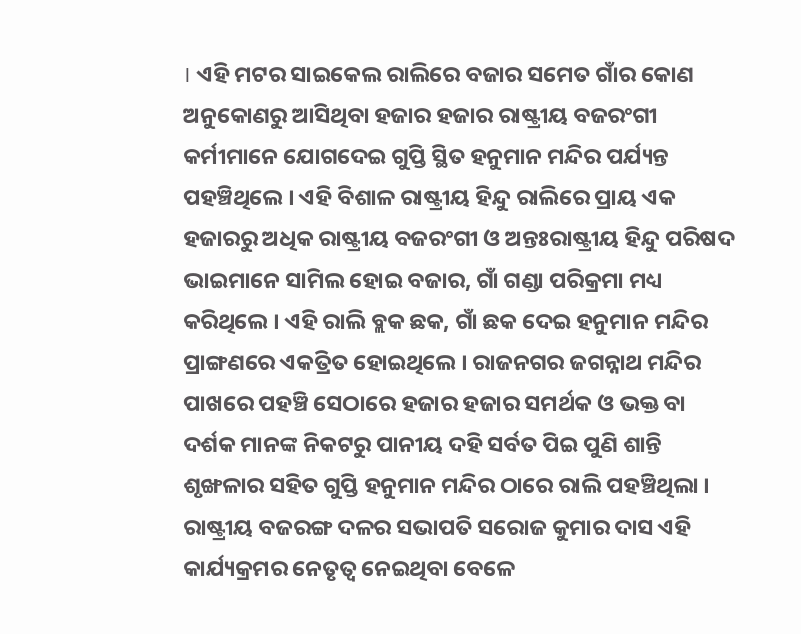। ଏହି ମଟର ସାଇକେଲ ରାଲିରେ ବଜାର ସମେତ ଗାଁର କୋଣ ଅନୁକୋଣରୁ ଆସିଥିବା ହଜାର ହଜାର ରାଷ୍ଟ୍ରୀୟ ବଜରଂଗୀ କର୍ମୀମାନେ ଯୋଗଦେଇ ଗୁପ୍ତି ସ୍ଥିତ ହନୁମାନ ମନ୍ଦିର ପର୍ଯ୍ୟନ୍ତ ପହଞ୍ଚିଥିଲେ । ଏହି ବିଶାଳ ରାଷ୍ଟ୍ରୀୟ ହିନ୍ଦୁ ରାଲିରେ ପ୍ରାୟ ଏକ ହଜାରରୁ ଅଧିକ ରାଷ୍ଟ୍ରୀୟ ବଜରଂଗୀ ଓ ଅନ୍ତଃରାଷ୍ଟ୍ରୀୟ ହିନ୍ଦୁ ପରିଷଦ ଭାଇମାନେ ସାମିଲ ହୋଇ ବଜାର, ଗାଁ ଗଣ୍ଡା ପରିକ୍ରମା ମଧ୍ୟ କରିଥିଲେ । ଏହି ରାଲି ବ୍ଲକ ଛକ, ଗାଁ ଛକ ଦେଇ ହନୁମାନ ମନ୍ଦିର ପ୍ରାଙ୍ଗଣରେ ଏକତ୍ରିତ ହୋଇଥିଲେ । ରାଜନଗର ଜଗନ୍ନାଥ ମନ୍ଦିର ପାଖରେ ପହଞ୍ଚି ସେଠାରେ ହଜାର ହଜାର ସମର୍ଥକ ଓ ଭକ୍ତ ବା ଦର୍ଶକ ମାନଙ୍କ ନିକଟରୁ ପାନୀୟ ଦହି ସର୍ବତ ପିଇ ପୁଣି ଶାନ୍ତି ଶୃଙ୍ଖଳାର ସହିତ ଗୁପ୍ତି ହନୁମାନ ମନ୍ଦିର ଠାରେ ରାଲି ପହଞ୍ଚିଥିଲା । ରାଷ୍ଟ୍ରୀୟ ବଜରଙ୍ଗ ଦଳର ସଭାପତି ସରୋଜ କୁମାର ଦାସ ଏହି କାର୍ଯ୍ୟକ୍ରମର ନେତୃତ୍ୱ ନେଇଥିବା ବେଳେ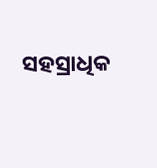ସହସ୍ରାଧିକ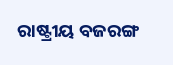ରାଷ୍ଟ୍ରୀୟ ବଜରଙ୍ଗ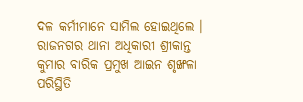ଦଳ କର୍ମୀମାନେ ସାମିଲ ହୋଇଥିଲେ । ରାଜନଗର ଥାନା ଅଧିକାରୀ ଶ୍ରୀକାନ୍ତ କୁମାର ବାରିକ ପ୍ରମୁଖ ଆଇନ ଶୃଙ୍ଖଳା ପରିସ୍ଥିତି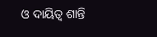ଓ ଦାୟିତ୍ୱ ଶାନ୍ତି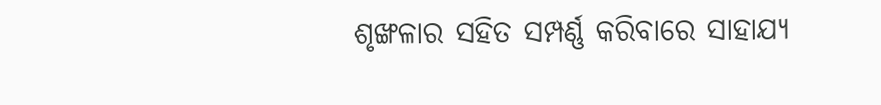ଶୃଙ୍ଖଳାର ସହିତ ସମ୍ପର୍ଣ୍ଣ କରିବାରେ ସାହାଯ୍ୟ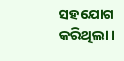ସହଯୋଗ କରିଥିଲା ।